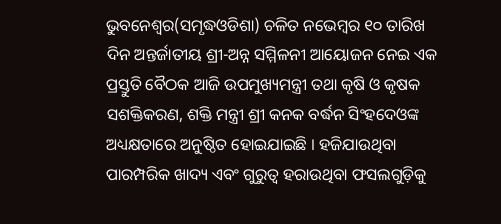ଭୁବନେଶ୍ୱର(ସମୃଦ୍ଧଓଡିଶା) ଚଳିତ ନଭେମ୍ବର ୧୦ ତାରିଖ ଦିନ ଅନ୍ତର୍ଜାତୀୟ ଶ୍ରୀ-ଅନ୍ନ ସମ୍ମିଳନୀ ଆୟୋଜନ ନେଇ ଏକ ପ୍ରସ୍ତୁତି ବୈଠକ ଆଜି ଉପମୁଖ୍ୟମନ୍ତ୍ରୀ ତଥା କୃଷି ଓ କୃଷକ ସଶକ୍ତିକରଣ, ଶକ୍ତି ମନ୍ତ୍ରୀ ଶ୍ରୀ କନକ ବର୍ଦ୍ଧନ ସିଂହଦେଓଙ୍କ ଅଧ୍ୟକ୍ଷତାରେ ଅନୁଷ୍ଠିତ ହୋଇଯାଇଛି । ହଜିଯାଉଥିବା ପାରମ୍ପରିକ ଖାଦ୍ୟ ଏବଂ ଗୁରୁତ୍ୱ ହରାଉଥିବା ଫସଲଗୁଡ଼ିକୁ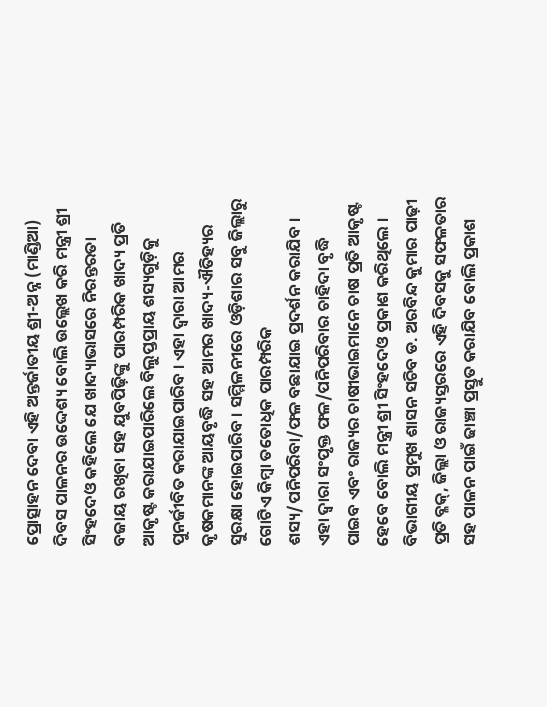ପ୍ରୋତ୍ସାହନ ଦେବା ଏହି ଅନ୍ତର୍ଜାତୀୟ ଶ୍ରୀ-ଅନ୍ନ (ମାଣ୍ଡିଆ) ଦିବସ ପାଳନର ଉଦ୍ଦେଶ୍ୟ ବୋଲି ଉଲ୍ଲେଖ କରି ମନ୍ତ୍ରୀ ଶ୍ରୀ ସିଂହଦେଓ କହିଲେ ଯେ ଖାଦ୍ୟାଭାସରେ ନିରନ୍ତରତା ବଜାୟ ରଖିବା ସହ ଯୁବପିଢ଼ିଙ୍କୁ ପାରମ୍ପରିକ ଖାଦ୍ୟ ପ୍ରତି ଆକୃଷ୍ଟ କରାଯାଇପାରିଲେ ବିଲୁପ୍ତପ୍ରାୟ ଶସ୍ୟଗୁଡ଼ିକୁ ପୁନର୍ଜୀବିତ କରାଯାଇପାରିବ । ଏହା ଦ୍ୱାରା ଆମର କୃଷକମାନଙ୍କ ଆୟବୃଦ୍ଧି ସହ ଆମର ଖାଦ୍ୟ-ଐତିହ୍ୟର ସୁରକ୍ଷା ହୋଇପାରିବ । ସମ୍ମିଳନୀରେ ଓଡ଼ିଶାର ସବୁ ଜିଲ୍ଲାରୁ ଗୋଟିଏ କିମ୍ବା ତତୋଧିକ ପାରମ୍ପରିକ ଶସ୍ୟ/ପନିପରିବା/ଫଳ ବଛାଯାଇ ପ୍ରଦର୍ଶନ କରାଯିବ । ଏହା ଦ୍ୱାରା ସଂପୃକ୍ତ ଫଳ/ପନିପରିବାର ଚାହିଦା ବୃଦ୍ଧି ପାଇବ ଏବଂ ରାଜ୍ୟର ଚାଷୀଭାଇମାନେ ଚାଷ ପ୍ରତି ଆକୃଷ୍ଟ ହେବେ ବୋଲି ମନ୍ତ୍ରୀ ଶ୍ରୀ ସିଂହଦେଓ ପ୍ରକାଶ କରିଥିଲେ । ବିଭାଗୀୟ ପ୍ରମୁଖ ଶାସନ ସଚିବ ଡ. ଅରବିନ୍ଦ କୁମାର ପାଢ଼ୀ ପ୍ରତି ବ୍ଳକ୍, ଜିଲ୍ଲା ଓ ରାଜ୍ୟସ୍ତରରେ ଏହି ଦିବସକୁ ସଫଳତାର ସହ ପାଳନ ପାଇଁ ଢାଞ୍ଚା ପ୍ରସ୍ତୁତ କରାଯିବ ବୋଲି ପ୍ରକାଶ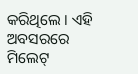କରିଥିଲେ । ଏହି ଅବସରରେ ମିଲେଟ୍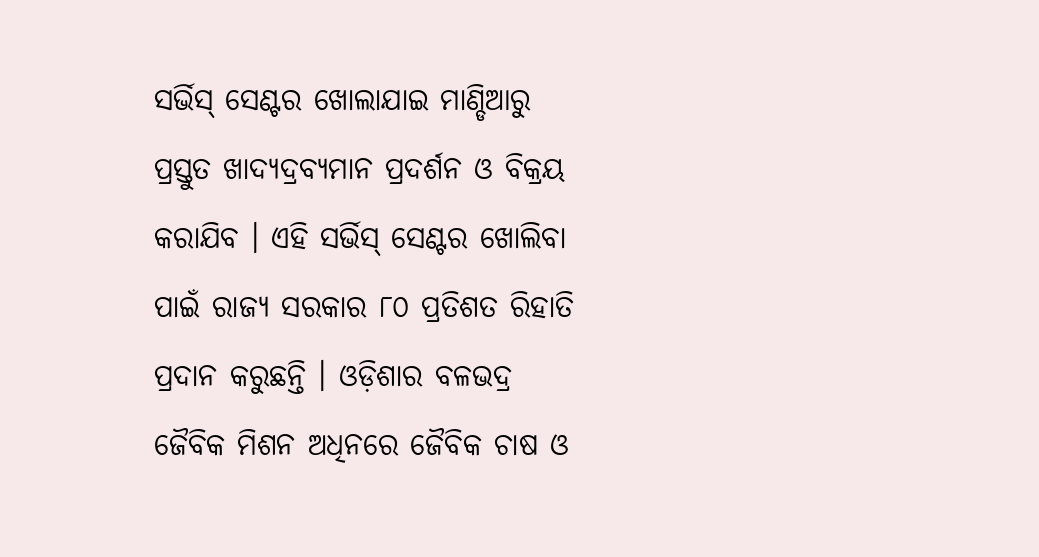ସର୍ଭିସ୍ ସେଣ୍ଟର ଖୋଲାଯାଇ ମାଣ୍ଡିଆରୁ ପ୍ରସ୍ତୁତ ଖାଦ୍ୟଦ୍ରବ୍ୟମାନ ପ୍ରଦର୍ଶନ ଓ ବିକ୍ରୟ କରାଯିବ । ଏହି ସର୍ଭିସ୍ ସେଣ୍ଟର ଖୋଲିବା ପାଇଁ ରାଜ୍ୟ ସରକାର ୮୦ ପ୍ରତିଶତ ରିହାତି ପ୍ରଦାନ କରୁଛନ୍ତି । ଓଡ଼ିଶାର ବଳଭଦ୍ର ଜୈବିକ ମିଶନ ଅଧିନରେ ଜୈବିକ ଚାଷ ଓ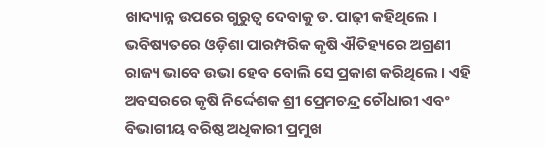ଖାଦ୍ୟାନ୍ନ ଉପରେ ଗୁରୁତ୍ୱ ଦେବାକୁ ଡ. ପାଢ଼ୀ କହିଥିଲେ । ଭବିଷ୍ୟତରେ ଓଡ଼ିଶା ପାରମ୍ପରିକ କୃଷି ଐତିହ୍ୟରେ ଅଗ୍ରଣୀ ରାଜ୍ୟ ଭାବେ ଉଭା ହେବ ବୋଲି ସେ ପ୍ରକାଶ କରିଥିଲେ । ଏହି ଅବସରରେ କୃଷି ନିର୍ଦ୍ଦେଶକ ଶ୍ରୀ ପ୍ରେମଚନ୍ଦ୍ର ଚୌଧାରୀ ଏବଂ ବିଭାଗୀୟ ବରିଷ୍ଠ ଅଧିକାରୀ ପ୍ରମୁଖ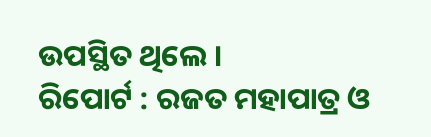ଉପସ୍ଥିତ ଥିଲେ ।
ରିପୋର୍ଟ : ରଜତ ମହାପାତ୍ର ଓ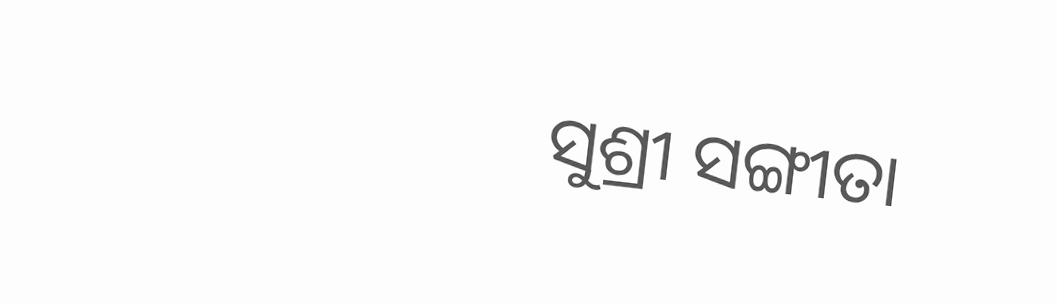ସୁଶ୍ରୀ ସଙ୍ଗୀତା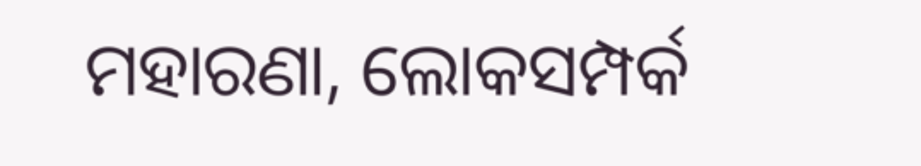ମହାରଣା, ଲୋକସମ୍ପର୍କ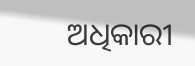ଅଧିକାରୀ